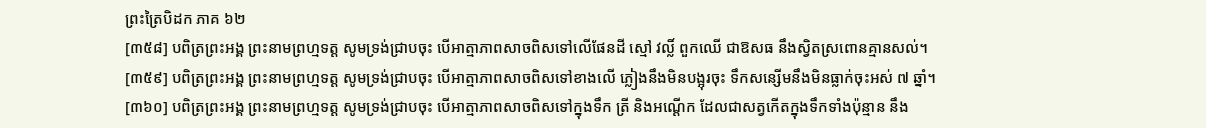ព្រះត្រៃបិដក ភាគ ៦២
[៣៥៨] បពិត្រព្រះអង្គ ព្រះនាមព្រហ្មទត្ត សូមទ្រង់ជ្រាបចុះ បើអាត្មាភាពសាចពិសទៅលើផែនដី ស្មៅ វល្លិ៍ ពួកឈើ ជាឱសធ នឹងស្វិតស្រពោនគ្មានសល់។
[៣៥៩] បពិត្រព្រះអង្គ ព្រះនាមព្រហ្មទត្ត សូមទ្រង់ជ្រាបចុះ បើអាត្មាភាពសាចពិសទៅខាងលើ ភ្លៀងនឹងមិនបង្អុរចុះ ទឹកសន្សើមនឹងមិនធ្លាក់ចុះអស់ ៧ ឆ្នាំ។
[៣៦០] បពិត្រព្រះអង្គ ព្រះនាមព្រហ្មទត្ត សូមទ្រង់ជ្រាបចុះ បើអាត្មាភាពសាចពិសទៅក្នុងទឹក ត្រី និងអណ្តើក ដែលជាសត្វកើតក្នុងទឹកទាំងប៉ុន្មាន នឹង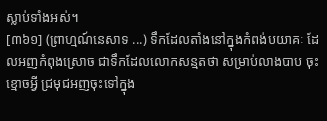ស្លាប់ទាំងអស់។
[៣៦១] (ព្រាហ្មណ៍នេសាទ ...) ទឹកដែលតាំងនៅក្នុងកំពង់បយាគៈ ដែលអញកំពុងស្រោច ជាទឹកដែលលោកសន្មតថា សម្រាប់លាងបាប ចុះខ្មោចអ្វី ជ្រមុជអញចុះទៅក្នុង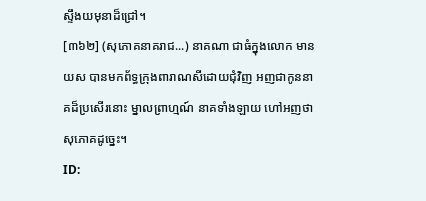ស្ទឹងយមុនាដ៏ជ្រៅ។
[៣៦២] (សុភោគនាគរាជ...) នាគណា ជាធំក្នុងលោក មានយស បានមកព័ទ្ធក្រុងពារាណសីដោយជុំវិញ អញជាកូននាគដ៏ប្រសើរនោះ ម្នាលព្រាហ្មណ៍ នាគទាំងឡាយ ហៅអញថា សុភោគដូច្នេះ។
ID: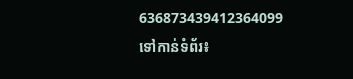636873439412364099
ទៅកាន់ទំព័រ៖